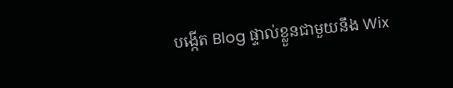បង្កើត Blog ផ្ទាល់ខ្លួនជាមួយនឹង Wix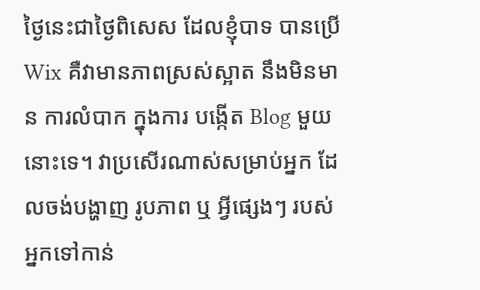ថ្ងៃនេះជាថ្ងៃពិសេស ដែលខ្ញុំបាទ បានប្រើ Wix គឺវាមានភាពស្រស់ស្អាត នឹងមិនមាន ការលំបាក ក្នុងការ បង្កើត Blog មួយនោះទេ។ វាប្រសើរណាស់សម្រាប់អ្នក ដែលចង់បង្ហាញ រូបភាព ឬ អ្វីផ្សេងៗ របស់អ្នកទៅកាន់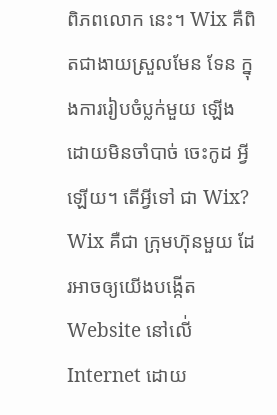ពិភពលោក នេះ។ Wix គឺពិតជាងាយស្រួលមែន ទែន ក្នុងការរៀបចំប្លក់មួយ ឡើងដោយមិនចាំបាច់ ចេះកូដ អ្វីឡើយ។ តើអ្វីទៅ ជា Wix? Wix គឺជា ក្រុមហ៊ុនមួយ ដែរអាចឲ្យយើងបង្កើត Website នៅលើ់ Internet ដោយ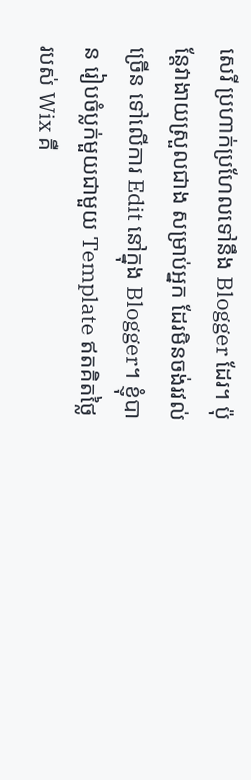សេរី ប្រហាក់ប្រហែលទៅនឹង Blogger ដែរ។ ប៉ុន្តែវាងាយស្រួលជាង សម្រាប់អ្នក ដែរមិនចង់រវល់ច្រើន ទៅលើការ Edit នៅក្នុង Blogger។ ខ្ញុំបាន រៀបចំប្លក់មួយជាមួយ Template ឥតគិតថ្លៃរបស់ Wix គឺ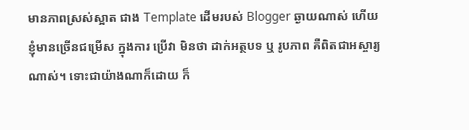មានភាពស្រស់ស្អាត ជាង Template ដើមរបស់ Blogger ឆ្ងាយណាស់ ហើយខ្ញុំមានច្រើនជម្រើស ក្នុងការ ប្រើវា មិនថា ដាក់អត្ថបទ ឬ រូបភាព គឺពិតជាអស្ចារ្យណាស់។ ទោះជាយ៉ាងណាក៏ដោយ ក៏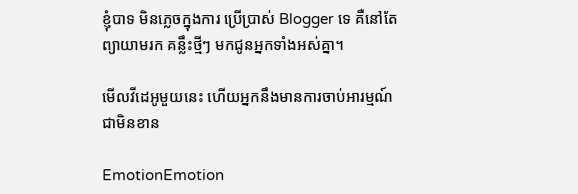ខ្ញុំបាទ មិនភ្លេចក្នុងការ ប្រើប្រាស់ Blogger ទេ គឺនៅតែព្យាយាមរក គន្លឹះថ្មីៗ មកជូនអ្នកទាំងអស់គ្នា។

មើលវីដេអូមួយនេះ ហើយអ្នកនឹងមានការចាប់អារម្មណ៍ ជាមិនខាន

EmotionEmotion